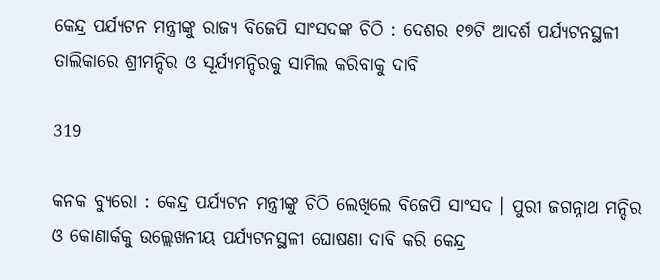କେନ୍ଦ୍ର ପର୍ଯ୍ୟଟନ ମନ୍ତ୍ରୀଙ୍କୁ ରାଜ୍ୟ ବିଜେପି ସାଂସଦଙ୍କ ଚିଠି : ଦେଶର ୧୭ଟି ଆଦର୍ଶ ପର୍ଯ୍ୟଟନସ୍ଥଳୀ ତାଲିକାରେ ଶ୍ରୀମନ୍ଦିର ଓ ସୂର୍ଯ୍ୟମନ୍ଦିରକୁ ସାମିଲ କରିବାକୁ ଦାବି

319

କନକ ବ୍ୟୁରୋ : କେନ୍ଦ୍ର ପର୍ଯ୍ୟଟନ ମନ୍ତ୍ରୀଙ୍କୁ ଚିଠି ଲେଖିଲେ ବିଜେପି ସାଂସଦ । ପୁରୀ ଜଗନ୍ନାଥ ମନ୍ଦିର ଓ କୋଣାର୍କକୁ ଉଲ୍ଲେଖନୀୟ ପର୍ଯ୍ୟଟନସ୍ଥଳୀ ଘୋଷଣା ଦାବି କରି କେନ୍ଦ୍ର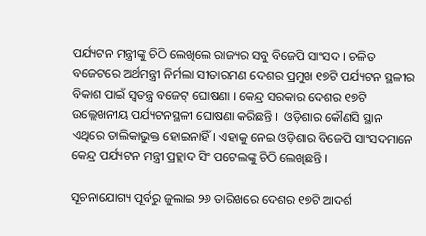ପର୍ଯ୍ୟଟନ ମନ୍ତ୍ରୀଙ୍କୁ ଚିଠି ଲେଖିଲେ ରାଜ୍ୟର ସବୁ ବିଜେପି ସାଂସଦ । ଚଳିତ ବଜେଟରେ ଅର୍ଥମନ୍ତ୍ରୀ ନିର୍ମଲା ସୀତାରମଣ ଦେଶର ପ୍ରମୁଖ ୧୭ଟି ପର୍ଯ୍ୟଟନ ସ୍ଥଳୀର ବିକାଶ ପାଇଁ ସ୍ୱତନ୍ତ୍ର ବଜେଟ୍‌ ଘୋଷଣା । କେନ୍ଦ୍ର ସରକାର ଦେଶର ୧୭ଟି ଉଲ୍ଲେଖନୀୟ ପର୍ଯ୍ୟଟନସ୍ଥଳୀ ଘୋଷଣା କରିଛନ୍ତି ।  ଓଡ଼ିଶାର କୌଣସି ସ୍ଥାନ ଏଥିରେ ତାଲିକାଭୁକ୍ତ ହୋଇନାହିଁ। ଏହାକୁ ନେଇ ଓଡ଼ିଶାର ବିଜେପି ସାଂସଦମାନେ କେନ୍ଦ୍ର ପର୍ଯ୍ୟଟନ ମନ୍ତ୍ରୀ ପ୍ରହ୍ଲାଦ ସିଂ ପଟେଲଙ୍କୁ ଚିଠି ଲେଖିଛନ୍ତି ।

ସୂଚନାଯୋଗ୍ୟ ପୂର୍ବରୁ ଜୁଲାଇ ୨୬ ତାରିଖରେ ଦେଶର ୧୭ଟି ଆଦର୍ଶ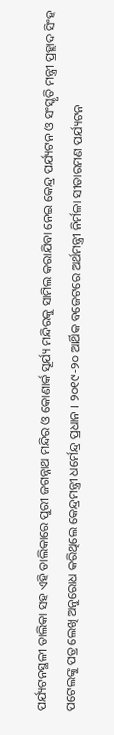ପର୍ଯ୍ୟଟନସ୍ଥଳୀ ତାଲିକା ସହ ଏହି ତାଲିକାରେ ପୁରୀ ଜଗନ୍ନାଥ ମନ୍ଦିର ଓ କୋଣାର୍କ ସୂର୍ଯ୍ୟ ମନ୍ଦିରକୁ ସାମିଲ କରାଯିବା ନେଇ କେନ୍ଦ୍ର ପର୍ଯ୍ୟଟନ ଓ ସଂସ୍କୃତି ମନ୍ତ୍ରୀ ପ୍ରହ୍ଲାଦ ସିଂହ ପଟେଲଙ୍କୁ ପତ୍ର ଲେଖି ଅନୁରୋଧ କରିଥିଲେ କେନ୍ଦ୍ରମନ୍ତ୍ରୀ ଧର୍ମେନ୍ଦ୍ର ପ୍ରଧାନ । ୨୦୧୯-୨୦ ଆର୍ଥିକ ବଜେଟରେ ଅର୍ଥମନ୍ତ୍ରୀ ନିର୍ମଳା ସୀତାରମଣ ପର୍ଯ୍ୟଟନ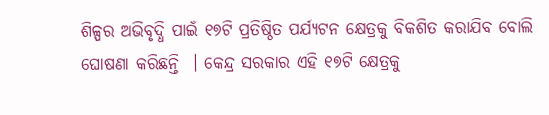ଶିଳ୍ପର ଅଭିବୃଦ୍ଧି ପାଇଁ ୧୭ଟି ପ୍ରତିଷ୍ଠିତ ପର୍ଯ୍ୟଟନ କ୍ଷେତ୍ରକୁ ବିକଶିତ କରାଯିବ ବୋଲି ଘୋଷଣା କରିଛନ୍ତି  । କେନ୍ଦ୍ର ସରକାର ଏହି ୧୭ଟି କ୍ଷେତ୍ରକୁ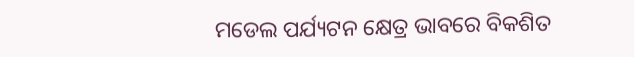ମଡେଲ ପର୍ଯ୍ୟଟନ କ୍ଷେତ୍ର ଭାବରେ ବିକଶିତ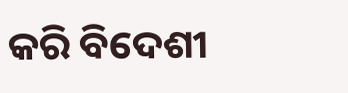କରି ବିଦେଶୀ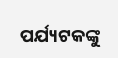ପର୍ଯ୍ୟଟକଙ୍କୁ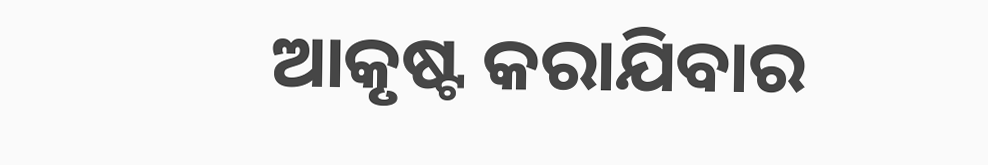ଆକୃଷ୍ଟ କରାଯିବାର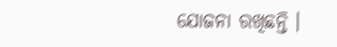ଯୋଜନା ରଖିଛନ୍ତି ।